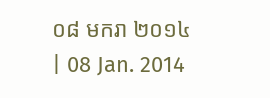០៨ មករា ២០១៤ | 08 Jan. 2014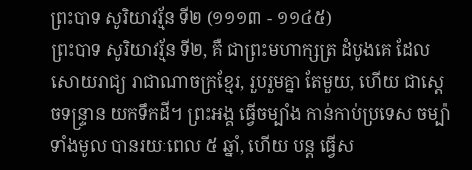ព្រះបាទ សូរិយាវរ្ម័ន ទី២ (១១១៣ - ១១៤៥)
ព្រះបាទ សូរិយាវរ្ម័ន ទី២, គឺ ជាព្រះមហាក្សត្រ ដំបូងគេ ដែលសោយរាជ្យ រាជាណាចក្រខ្មែរ, រួបរួមគ្នា តែមួយ, ហើយ ជាស្តេចទន្រ្ទាន យកទឹកដី។ ព្រះអង្គ ធ្វើចម្បាំង កាន់កាប់ប្រទេស ចម្ប៉ា ទាំងមូល បានរយៈពេល ៥ ឆ្នាំ, ហើយ បន្ត ធ្វើស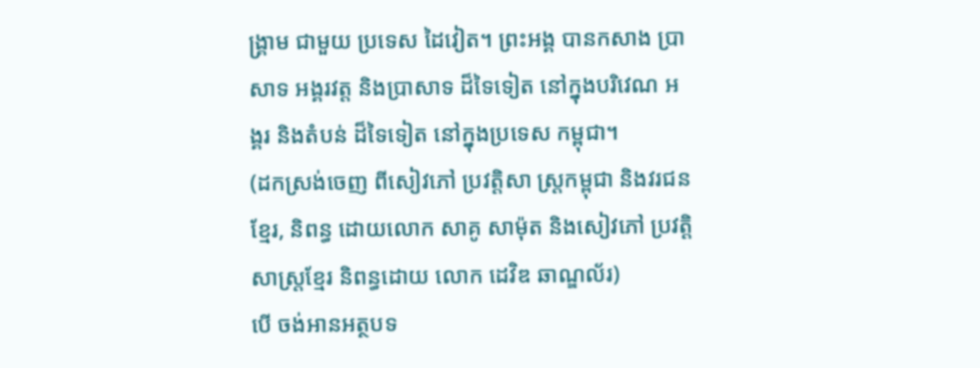ង្រ្គាម ជាមួយ ប្រទេស ដៃវៀត។ ព្រះអង្គ បានកសាង ប្រាសាទ អង្គរវត្ត និងប្រាសាទ ដ៏ទៃទៀត នៅក្នុងបរិវេណ អង្គរ និងតំបន់ ដ៏ទៃទៀត នៅក្នុងប្រទេស កម្ពុជា។
(ដកស្រង់ចេញ ពីសៀវភៅ ប្រវត្តិសា ស្រ្តកម្ពុជា និងវរជនខ្មែរ, និពន្ធ ដោយលោក សាគូ សាម៉ុត និងសៀវភៅ ប្រវត្តិសាស្រ្តខ្មែរ និពន្ធដោយ លោក ដេវិឌ ឆាណ្ឌល័រ)
បើ ចង់អានអត្ថបទ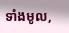ទាំងមូល,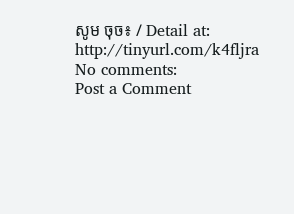សូម ចុច៖ / Detail at: http://tinyurl.com/k4fljra
No comments:
Post a Comment